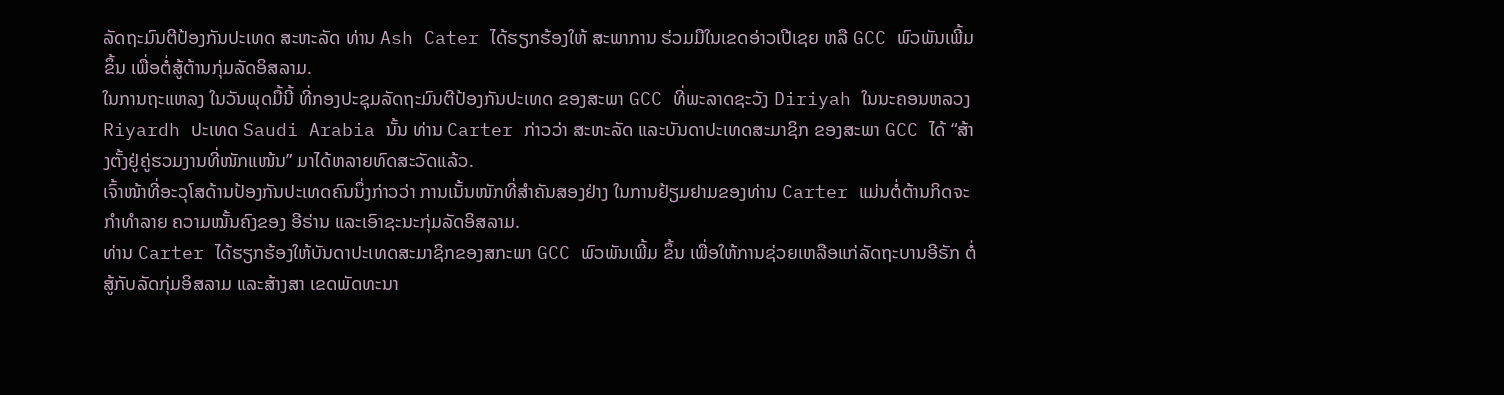ລັດຖະມົນຕີປ້ອງກັນປະເທດ ສະຫະລັດ ທ່ານ Ash Cater ໄດ້ຮຽກຮ້ອງໃຫ້ ສະພາການ ຮ່ວມມືໃນເຂດອ່າວເປີເຊຍ ຫລື GCC ພົວພັນເພີ້ມຂຶ້ນ ເພື່ອຕໍ່ສູ້ຕ້ານກຸ່ມລັດອິສລາມ.
ໃນການຖະແຫລງ ໃນວັນພຸດມື້ນີ້ ທີ່ກອງປະຊຸມລັດຖະມົນຕີປ້ອງກັນປະເທດ ຂອງສະພາ GCC ທີ່ພະລາດຊະວັງ Diriyah ໃນນະຄອນຫລວງ Riyardh ປະເທດ Saudi Arabia ນັ້ນ ທ່ານ Carter ກ່າວວ່າ ສະຫະລັດ ແລະບັນດາປະເທດສະມາຊິກ ຂອງສະພາ GCC ໄດ້ “ສ້າງຕັ້ງຢູ່ຄູ່ຮວມງານທີ່ໜັກແໜ້ນ” ມາໄດ້ຫລາຍທົດສະວັດແລ້ວ.
ເຈົ້າໜ້າທີ່ອະວຸໂສດ້ານປ້ອງກັນປະເທດຄົນນຶ່ງກ່າວວ່າ ການເນັ້ນໜັກທີ່ສຳຄັນສອງຢ່າງ ໃນການຢ້ຽມຢາມຂອງທ່ານ Carter ແມ່ນຕໍ່ຕ້ານກິດຈະກຳທຳລາຍ ຄວາມໝັ້ນຄົງຂອງ ອີຣ່ານ ແລະເອົາຊະນະກຸ່ມລັດອິສລາມ.
ທ່ານ Carter ໄດ້ຮຽກຮ້ອງໃຫ້ບັນດາປະເທດສະມາຊິກຂອງສກະພາ GCC ພົວພັນເພີ້ມ ຂຶ້ນ ເພື່ອໃຫ້ການຊ່ວຍເຫລືອແກ່ລັດຖະບານອີຣັກ ຕໍ່ສູ້ກັບລັດກຸ່ມອິສລາມ ແລະສ້າງສາ ເຂດພັດທະນາ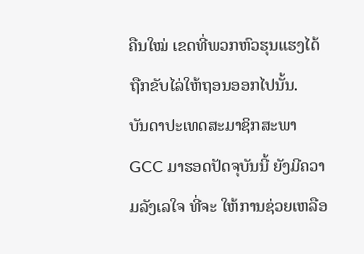ຄືນໃໝ່ ເຂດທີ່ພວກຫົວຮຸນແຮງໄດ້ຖືກຂັບໄລ່ໃຫ້ຖອນອອກໄປນັ້ນ.
ບັນດາປະເທດສະມາຊິກສະພາ GCC ມາຮອດປັດຈຸບັນນີ້ ຍັງມີຄວາມລັງເລໃຈ ທີ່ຈະ ໃຫ້ການຊ່ວຍເຫລືອ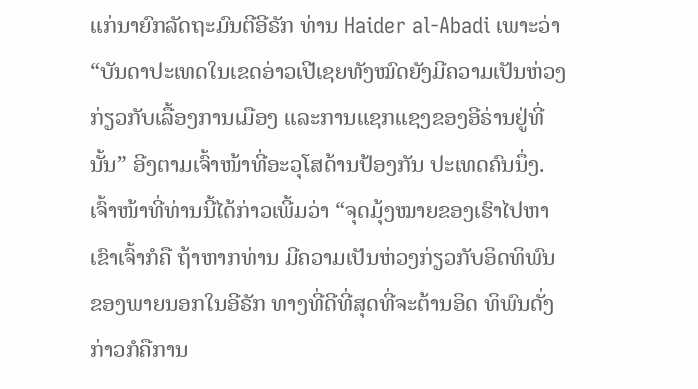ແກ່ນາຍົກລັດຖະມົນຕີອີຣັກ ທ່ານ Haider al-Abadi ເພາະວ່າ “ບັນດາປະເທດໃນເຂດອ່າວເປີເຊຍທັງໝົດຍັງມີຄວາມເປັນຫ່ວງກ່ຽວກັບເລື້ອງການເມືອງ ແລະການແຊກແຊງຂອງອີຣ່ານຢູ່ທີ່ນັ້ນ” ອີງຕາມເຈົ້າໜ້າທີ່ອະວຸໂສດ້ານປ້ອງກັນ ປະເທດຄົນນຶ່ງ.
ເຈົ້າໜ້າທີ່ທ່ານນີ້ໄດ້ກ່າວເພີ້ມວ່າ “ຈຸດມຸ້ງໝາຍຂອງເຮົາໄປຫາເຂົາເຈົ້າກໍຄື ຖ້າຫາກທ່ານ ມີຄວາມເປັນຫ່ວງກ່ຽວກັບອິດທິພົນຂອງພາຍນອກໃນອີຣັກ ທາງທີ່ດີທີ່ສຸດທີ່ຈະຕ້ານອິດ ທິພົນດັ່ງກ່າວກໍຄືການ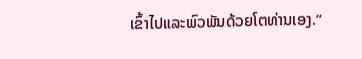ເຂົ້າໄປແລະພົວພັນດ້ວຍໂຕທ່ານເອງ.”